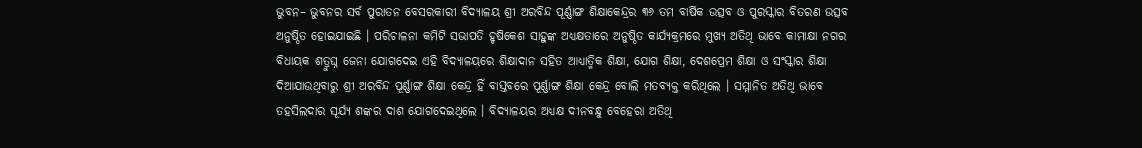ଭୁବନ– ଭୁବନର ସର୍ବ ପୁରାତନ ବେସରକାରୀ ବିଦ୍ୟାଳୟ ଶ୍ରୀ ଅରବିନ୍ଦ ପୂର୍ଣ୍ଣାଙ୍ଗ ଶିକ୍ଷାକେନ୍ଦ୍ରର ୩୬ ତମ ବାର୍ଷିକ ଉତ୍ସବ ଓ ପୁରସ୍କାର ବିତରଣ ଉତ୍ସବ ଅନୁଷ୍ଠିତ ହୋଇଯାଇଛି । ପରିଚାଳନା କମିଟି ସଭାପତି ହୃଷିକେଶ ସାହୁଙ୍କ ଅଧ୍ୟକ୍ଷତାରେ ଅନୁଷ୍ଠିତ କାର୍ଯ୍ୟକ୍ରମରେ ମୁଖ୍ୟ ଅତିଥି ଭାବେ କାମାକ୍ଷା ନଗର ବିଧାୟକ ଶତ୍ରୁଘ୍ନ ଜେନା ଯୋଗଦେଇ ଏହି ବିଦ୍ୟାଳୟରେ ଶିକ୍ଷାଦାନ ସହିତ ଆଧ୍ୟାତ୍ମିକ ଶିକ୍ଷା, ଯୋଗ ଶିକ୍ଷା, ଦେଶପ୍ରେମ ଶିକ୍ଷା ଓ ସଂସ୍କାର ଶିକ୍ଷା ଦିଆଯାଉଥିବାରୁ ଶ୍ରୀ ଅରବିନ୍ଦ ପୂର୍ଣ୍ଣାଙ୍ଗ ଶିକ୍ଷା କେନ୍ଦ୍ର ହିଁ ବାସ୍ତବରେ ପୂର୍ଣ୍ଣାଙ୍ଗ ଶିକ୍ଷା କେନ୍ଦ୍ର ବୋଲି ମତବ୍ୟକ୍ତ କରିଥିଲେ । ସମ୍ମାନିତ ଅତିଥି ଭାବେ ତହସିଲଦାର ସୂର୍ଯ୍ୟ ଶଙ୍କର ଦାଶ ଯୋଗଦେଇଥିଲେ । ବିଦ୍ୟାଳୟର ଅଧ୍ୟକ୍ଷ ଦୀନବନ୍ଧୁ ବେହେରା ଅତିଥି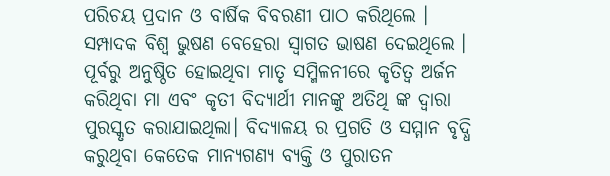ପରିଚୟ ପ୍ରଦାନ ଓ ବାର୍ଷିକ ବିବରଣୀ ପାଠ କରିଥିଲେ । ସମ୍ପାଦକ ବିଶ୍ଵ ଭୁଷଣ ବେହେରା ସ୍ୱାଗତ ଭାଷଣ ଦେଇଥିଲେ । ପୂର୍ବରୁ ଅନୁଷ୍ଠିତ ହୋଇଥିବା ମାତୃ ସମ୍ମିଳନୀରେ କୃତିତ୍ୱ ଅର୍ଜନ କରିଥିବା ମା ଏବଂ କୃତୀ ବିଦ୍ୟାର୍ଥୀ ମାନଙ୍କୁ ଅତିଥି ଙ୍କ ଦ୍ଵାରା ପୁରସ୍କୃତ କରାଯାଇଥିଲା। ବିଦ୍ୟାଳୟ ର ପ୍ରଗତି ଓ ସମ୍ମାନ ବୃଦ୍ଧି କରୁଥିବା କେତେକ ମାନ୍ୟଗଣ୍ୟ ବ୍ୟକ୍ତି ଓ ପୁରାତନ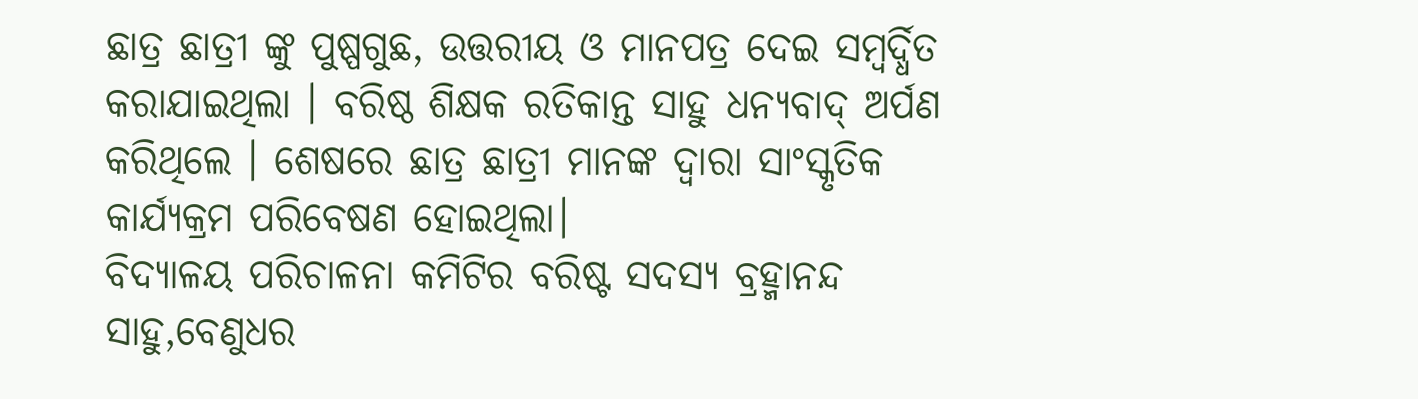ଛାତ୍ର ଛାତ୍ରୀ ଙ୍କୁ ପୁଷ୍ପଗୁଛ, ଉତ୍ତରୀୟ ଓ ମାନପତ୍ର ଦେଇ ସମ୍ବର୍ଦ୍ଧିତ କରାଯାଇଥିଲା । ବରିଷ୍ଠ ଶିକ୍ଷକ ରତିକାନ୍ତ ସାହୁ ଧନ୍ୟବାଦ୍ ଅର୍ପଣ କରିଥିଲେ । ଶେଷରେ ଛାତ୍ର ଛାତ୍ରୀ ମାନଙ୍କ ଦ୍ଵାରା ସାଂସ୍କୃତିକ କାର୍ଯ୍ୟକ୍ରମ ପରିବେଷଣ ହୋଇଥିଲା।
ବିଦ୍ୟାଳୟ ପରିଚାଳନା କମିଟିର ବରିଷ୍ଟ ସଦସ୍ୟ ବ୍ରହ୍ମାନନ୍ଦ ସାହୁ,ବେଣୁଧର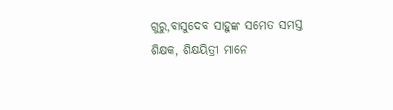ଗୁରୁ,ବାସୁଦେବ ସାହୁଙ୍କ ସମେତ ସମସ୍ତ ଶିକ୍ଷକ, ଶିକ୍ଷୟିତ୍ରୀ ମାନେ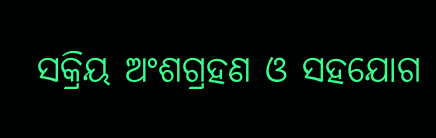ସକ୍ରିୟ ଅଂଶଗ୍ରହଣ ଓ ସହଯୋଗ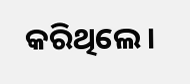କରିଥିଲେ ।